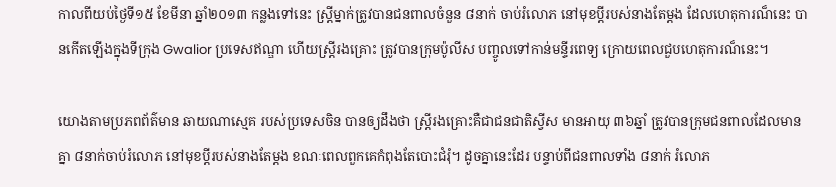កាលពីយប់ថ្ងៃទី១៥ ខែមីនា ឆ្នាំ២០១៣ កន្លងទៅនេះ ស្រ្តីម្នាក់ត្រូវបានជនពាលចំនួន ៨នាក់ ចាប់រំលោភ នៅមុខប្តីរបស់នាងតែម្តង ដែលហេតុការណ៏នេះ បានកើតឡើងក្នុងទីក្រុង Gwalior ប្រទេសឥណ្ឌា ហើយស្រ្តីរងគ្រោះ ត្រូវបានក្រុមប៉ូលីស បញ្ចូលទៅកាន់មន្ទីរពេទ្យ ក្រោយពេលជួបហេតុការណ៏នេះ។

យោងតាមប្រភពព័ត៌មាន ឆាយណាស្មេគ របស់ប្រទេសចិន បានឲ្យដឹងថា ស្រ្តីរងគ្រោះគឺជាជនជាតិស្វីស មានអាយុ ៣៦ឆ្នាំ ត្រូវបានក្រុមជនពាលដែលមានគ្នា ៨នាក់ចាប់រំលោភ នៅមុខប្តីរបស់នាងតែម្តង ខណៈពេលពួកគេកំពុងតែបោះជំរុំ។ ដូចគ្នានេះដែរ បន្ទាប់ពីជនពាលទាំង ៨នាក់ រំលោភ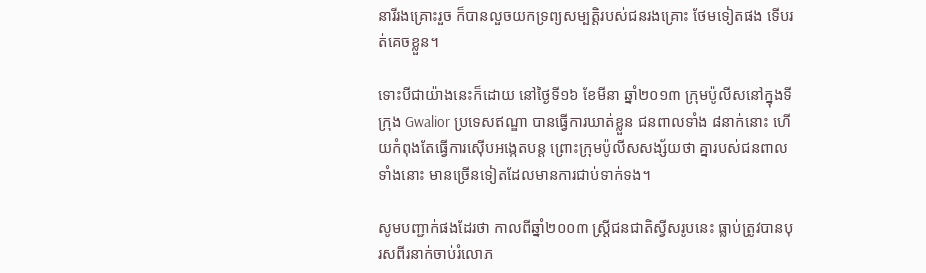នារីរងគ្រោះរួច ក៏បានលួចយកទ្រព្យសម្បត្តិរបស់ជនរងគ្រោះ ថែមទៀតផង ទើបរត់គេចខ្លួន។

ទោះបីជាយ៉ាងនេះក៏ដោយ នៅថ្ងៃទី១៦ ខែមីនា ឆ្នាំ២០១៣ ក្រុមប៉ូលីសនៅក្នុងទីក្រុង Gwalior ប្រទេសឥណ្ឌា បានធ្វើការឃាត់ខ្លួន ជនពាលទាំង ៨នាក់នោះ ហើយកំពុងតែធ្វើការស៊ើបអង្កេតបន្ត ព្រោះក្រុមប៉ូលីសសង្ស័យថា គ្នារបស់ជនពាលទាំងនោះ មានច្រើនទៀតដែលមានការជាប់ទាក់ទង។

សូមបញ្ជាក់ផងដែរថា កាលពីឆ្នាំ២០០៣ ស្រ្តីជនជាតិស្វីសរូបនេះ ធ្លាប់ត្រូវបានបុរសពីរនាក់ចាប់រំលោភ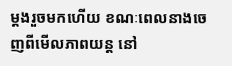ម្តងរួចមកហើយ ខណៈពេលនាងចេញពីមើលភាពយន្ត នៅ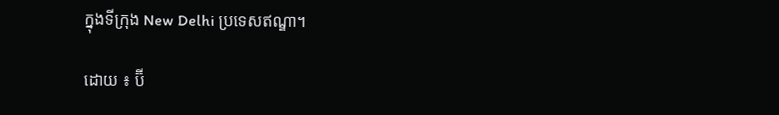ក្នុងទីក្រុង New Delhi ប្រទេសឥណ្ឌា។

ដោយ ៖ ប៊ី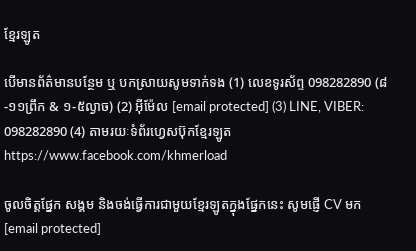ខ្មែរឡូត

បើមានព័ត៌មានបន្ថែម ឬ បកស្រាយសូមទាក់ទង (1) លេខទូរស័ព្ទ 098282890 (៨-១១ព្រឹក & ១-៥ល្ងាច) (2) អ៊ីម៉ែល [email protected] (3) LINE, VIBER: 098282890 (4) តាមរយៈទំព័រហ្វេសប៊ុកខ្មែរឡូត https://www.facebook.com/khmerload

ចូលចិត្តផ្នែក សង្គម និងចង់ធ្វើការជាមួយខ្មែរឡូតក្នុងផ្នែកនេះ សូមផ្ញើ CV មក [email protected]